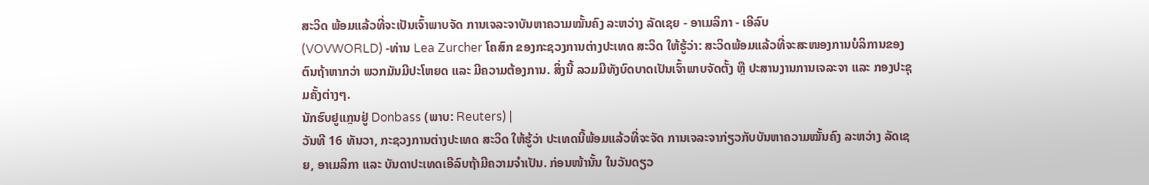ສະວິດ ພ້ອມແລ້ວທີ່ຈະເປັນເຈົ້າພາບຈັດ ການເຈລະຈາບັນຫາຄວາມໝັ້ນຄົງ ລະຫວ່າງ ລັດເຊຍ - ອາເມລິກາ - ເອີລົບ
(VOVWORLD) -ທ່ານ Lea Zurcher ໂຄສົກ ຂອງກະຊວງການຕ່າງປະເທດ ສະວິດ ໃຫ້ຮູ້ວ່າ: ສະວິດພ້ອມແລ້ວທີ່ຈະສະໜອງການບໍລິການຂອງຕົນຖ້າຫາກວ່າ ພວກມັນມີປະໂຫຍດ ແລະ ມີຄວາມຕ້ອງການ. ສິ່ງນີ້ ລວມມີທັງບົດບາດເປັນເຈົ້າພາບຈັດຕັ້ງ ຫຼື ປະສານງານການເຈລະຈາ ແລະ ກອງປະຊຸມຄັ້ງຕ່າງໆ.
ນັກຮົບຢູແກຼນຢູ່ Donbass (ພາບ: Reuters) |
ວັນທີ 16 ທັນວາ, ກະຊວງການຕ່າງປະເທດ ສະວິດ ໃຫ້ຮູ້ວ່າ ປະເທດນີ້ພ້ອມແລ້ວທີ່ຈະຈັດ ການເຈລະຈາກ່ຽວກັບບັນຫາຄວາມໝັ້ນຄົງ ລະຫວ່າງ ລັດເຊຍ, ອາເມລິກາ ແລະ ບັນດາປະເທດເອີລົບຖ້າມີຄວາມຈຳເປັນ. ກ່ອນໜ້ານັ້ນ ໃນວັນດຽວ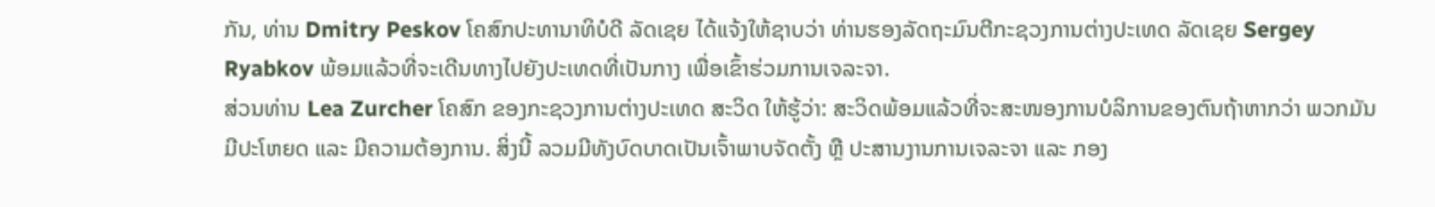ກັນ, ທ່ານ Dmitry Peskov ໂຄສົກປະທານາທິບໍດີ ລັດເຊຍ ໄດ້ແຈ້ງໃຫ້ຊາບວ່າ ທ່ານຮອງລັດຖະມົນຕີກະຊວງການຕ່າງປະເທດ ລັດເຊຍ Sergey Ryabkov ພ້ອມແລ້ວທີ່ຈະເດີນທາງໄປຍັງປະເທດທີ່ເປັນກາງ ເພື່ອເຂົ້າຮ່ວມການເຈລະຈາ.
ສ່ວນທ່ານ Lea Zurcher ໂຄສົກ ຂອງກະຊວງການຕ່າງປະເທດ ສະວິດ ໃຫ້ຮູ້ວ່າ: ສະວິດພ້ອມແລ້ວທີ່ຈະສະໜອງການບໍລິການຂອງຕົນຖ້າຫາກວ່າ ພວກມັນມີປະໂຫຍດ ແລະ ມີຄວາມຕ້ອງການ. ສິ່ງນີ້ ລວມມີທັງບົດບາດເປັນເຈົ້າພາບຈັດຕັ້ງ ຫຼື ປະສານງານການເຈລະຈາ ແລະ ກອງ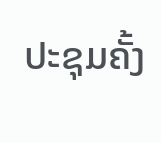ປະຊຸມຄັ້ງ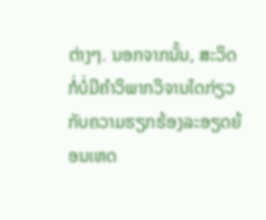ຕ່າງໆ. ນອກຈາກນັ້ນ, ສະວິດ ກໍ່ບໍ່ມີຄຳວິພາກວິຈານໃດກ່ຽວກັບຄວາມຮຽກຮ້ອງລະອຽດຍ້ອນເຫດ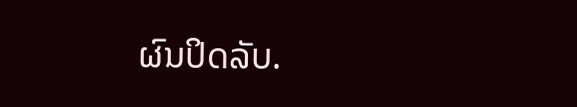ຜົນປິດລັບ.